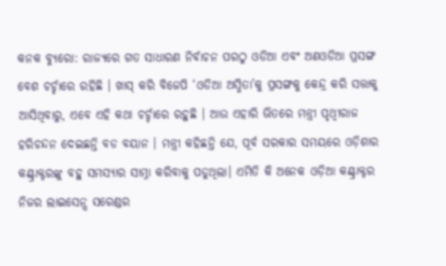କନକ ବ୍ୟୁରୋ: ରାଜ୍ୟରେ ଗତ ସାଧାରଣ ନିର୍ବାଚନ ପରଠୁ ଓଡିଆ ଏବଂ ଅଣଓଡିଆ ପ୍ରସଙ୍ଗ ବେଶ ଚର୍ଚ୍ଚାରେ ରହିଛି । ଖାସ୍ କରି ବିଜେପି ‘ଓଡିଆ ଅସ୍ମିତା’କୁ ପ୍ରସଙ୍ଗକୁ କେନ୍ଦ୍ର କରି ସତ୍ତାକୁ ଆସିଥିବାରୁ, ଏବେ ଏହି କଥା ଚର୍ଚ୍ଚାରେ ରହୁଛି । ଆଉ ଏହାରି ଭିତରେ ମନ୍ତ୍ରୀ ପୃଥ୍ୱୀରାଜ ହରିଚନ୍ଦନ ଦେଇଛନ୍ତି ବଡ ବୟାନ । ମନ୍ତ୍ରୀ କହିଛନ୍ତି ଯେ, ପୂର୍ବ ସରକାର ସମୟରେ ଓଡ଼ିଶାର କଣ୍ଟ୍ରାକ୍ଟରଙ୍କୁ ବହୁ ସମସ୍ୟାର ସାମ୍ନା କରିବାକୁ ପଡୁଥିଲା। ଏମିତି କି ଅନେକ ଓଡ଼ିଆ କଣ୍ଟ୍ରାକ୍ଟର ନିଜର ଲାଇସେନ୍ସ ସରେଣ୍ଡର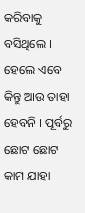କରିବାକୁ ବସିଥିଲେ । ହେଲେ ଏବେ କିନ୍ତୁ ଆଉ ତାହା ହେବନି । ପୂର୍ବରୁ ଛୋଟ ଛୋଟ କାମ ଯାହା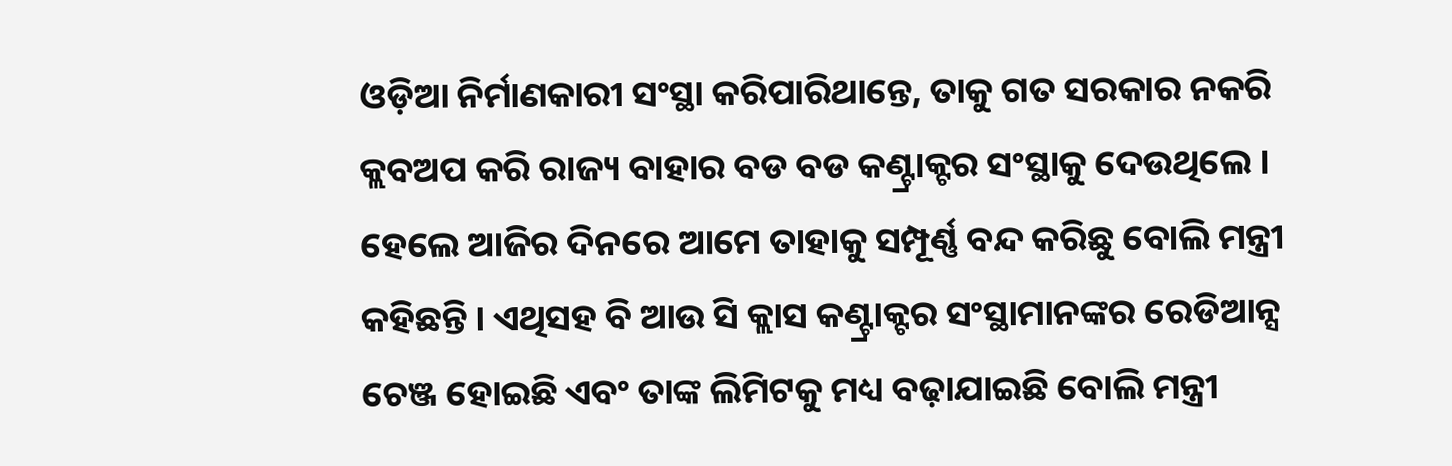ଓଡ଼ିଆ ନିର୍ମାଣକାରୀ ସଂସ୍ଥା କରିପାରିଥାନ୍ତେ, ତାକୁ ଗତ ସରକାର ନକରି କ୍ଲବଅପ କରି ରାଜ୍ୟ ବାହାର ବଡ ବଡ କଣ୍ଟ୍ରାକ୍ଟର ସଂସ୍ଥାକୁ ଦେଉଥିଲେ । ହେଲେ ଆଜିର ଦିନରେ ଆମେ ତାହାକୁ ସମ୍ପୂର୍ଣ୍ଣ ବନ୍ଦ କରିଛୁ ବୋଲି ମନ୍ତ୍ରୀ କହିଛନ୍ତି । ଏଥିସହ ବି ଆଉ ସି କ୍ଲାସ କଣ୍ଟ୍ରାକ୍ଟର ସଂସ୍ଥାମାନଙ୍କର ରେଡିଆନ୍ସ ଚେଞ୍ଜ ହୋଇଛି ଏବଂ ତାଙ୍କ ଲିମିଟକୁ ମଧ୍ୟ ବଢ଼ାଯାଇଛି ବୋଲି ମନ୍ତ୍ରୀ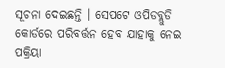ସୂଚନା ଦେଇଛନ୍ତି । ସେପଟେ ଓପିଡବ୍ଲୁଡି କୋର୍ଡରେ ପରିବର୍ତ୍ତନ ହେବ ଯାହାକୁ ନେଇ ପକ୍ରିୟା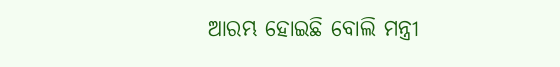ଆରମ୍ଭ ହୋଇଛି ବୋଲି ମନ୍ତ୍ରୀ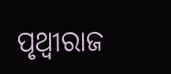ପୃଥ୍ୱୀରାଜ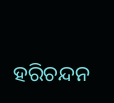ହରିଚନ୍ଦନ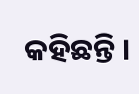କହିଛନ୍ତି ।